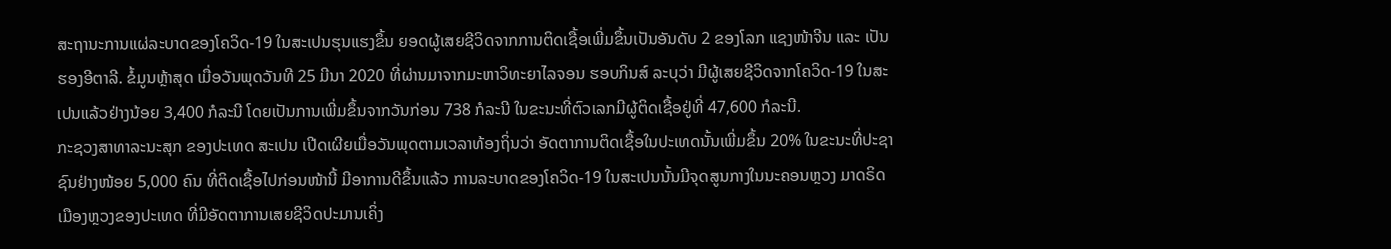ສະຖານະການແຜ່ລະບາດຂອງໂຄວິດ-19 ໃນສະເປນຮຸນແຮງຂຶ້ນ ຍອດຜູ້ເສຍຊີວິດຈາກການຕິດເຊື້ອເພີ່ມຂຶ້ນເປັນອັນດັບ 2 ຂອງໂລກ ແຊງໜ້າຈີນ ແລະ ເປັນຮອງອີຕາລີ. ຂໍ້ມູນຫຼ້າສຸດ ເມື່ອວັນພຸດວັນທີ 25 ມີນາ 2020 ທີ່ຜ່ານມາຈາກມະຫາວິທະຍາໄລຈອນ ຮອບກິນສ໌ ລະບຸວ່າ ມີຜູ້ເສຍຊີວິດຈາກໂຄວິດ-19 ໃນສະເປນແລ້ວຢ່າງນ້ອຍ 3,400 ກໍລະນີ ໂດຍເປັນການເພີ່ມຂຶ້ນຈາກວັນກ່ອນ 738 ກໍລະນີ ໃນຂະນະທີ່ຕົວເລກມີຜູ້ຕິດເຊື້ອຢູ່ທີ່ 47,600 ກໍລະນີ.
ກະຊວງສາທາລະນະສຸກ ຂອງປະເທດ ສະເປນ ເປີດເຜີຍເມື່ອວັນພຸດຕາມເວລາທ້ອງຖິ່ນວ່າ ອັດຕາການຕິດເຊື້ອໃນປະເທດນັ້ນເພີ່ມຂຶ້ນ 20% ໃນຂະນະທີ່ປະຊາຊົນຢ່າງໜ້ອຍ 5,000 ຄົນ ທີ່ຕິດເຊື້ອໄປກ່ອນໜ້ານີ້ ມີອາການດີຂຶ້ນແລ້ວ ການລະບາດຂອງໂຄວິດ-19 ໃນສະເປນນັ້ນມີຈຸດສູນກາງໃນນະຄອນຫຼວງ ມາດຣິດ ເມືອງຫຼວງຂອງປະເທດ ທີ່ມີອັດຕາການເສຍຊີວິດປະມານເຄິ່ງ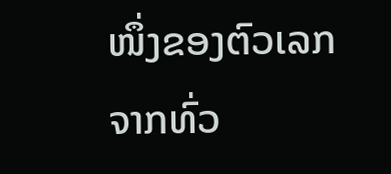ໜຶ່ງຂອງຕົວເລກຈາກທົ່ວ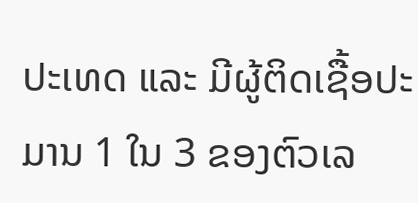ປະເທດ ແລະ ມີຜູ້ຕິດເຊື້ອປະມານ 1 ໃນ 3 ຂອງຕົວເລ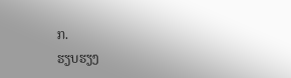ກ.
ຮຽບຮຽງ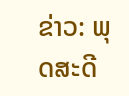ຂ່າວ: ພຸດສະດີ